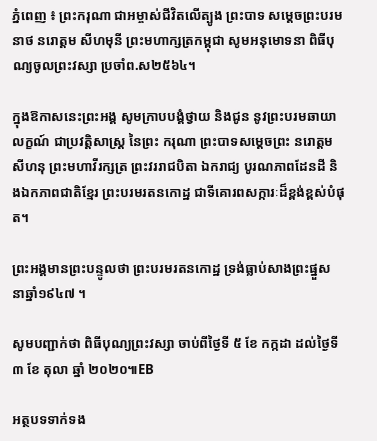ភ្នំពេញ ៖ ព្រះករុណា ជាអម្ចាស់ជីវិតលើត្បូង ព្រះបាទ សម្តេចព្រះបរមនាថ នរោត្តម សីហមុនី ព្រះមហាក្សត្រកម្ពុជា សូមអនុមោទនា ពិធីបុណ្យចូលព្រះវស្សា ប្រចាំព.ស២៥៦៤។

ក្នុងឱកាសនេះព្រះអង្គ សូមក្រាបបង្គំថ្វាយ និងជូន នូវព្រះបរមឆាយាលក្ខណ៍ ជាប្រវត្តិសាស្រ្ត នៃព្រះ ករុណា ព្រះបាទសម្តេចព្រះ នរោត្តម សីហនុ ព្រះមហាវីរក្សត្រ ព្រះវររាជបិតា ឯករាជ្យ បូរណភាពដែនដី និងឯកភាពជាតិខ្មែរ ព្រះបរមរតនកោដ្ឋ ជាទីគោរពសក្ការៈដ៏ខ្ពង់ខ្ពស់បំផុត។

ព្រះអង្គមានព្រះបន្ទូលថា ព្រះបរមរតនកោដ្ឋ ទ្រង់ធ្លាប់សាងព្រះផ្នួស នាឆ្នាំ១៩៤៧ ។

សូមបញ្ជាក់ថា ពិធីបុណ្យព្រះវស្សា ចាប់ពីថ្ងៃទី ៥ ខែ កក្កដា ដល់ថ្ងៃទី ៣ ខែ តុលា ឆ្នាំ ២០២០៕EB

អត្ថបទទាក់ទង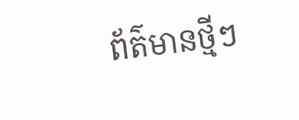ព័ត៌មានថ្មីៗ